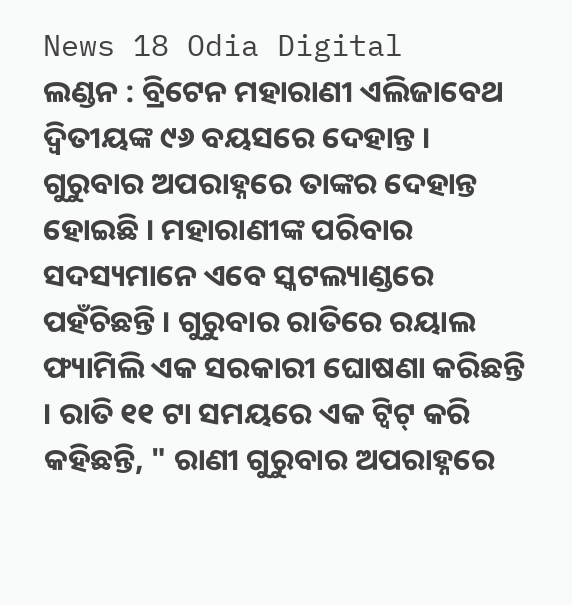News 18 Odia Digital
ଲଣ୍ଡନ : ବ୍ରିଟେନ ମହାରାଣୀ ଏଲିଜାବେଥ ଦ୍ୱିତୀୟଙ୍କ ୯୬ ବୟସରେ ଦେହାନ୍ତ । ଗୁରୁବାର ଅପରାହ୍ନରେ ତାଙ୍କର ଦେହାନ୍ତ ହୋଇଛି । ମହାରାଣୀଙ୍କ ପରିବାର ସଦସ୍ୟମାନେ ଏବେ ସ୍କଟଲ୍ୟାଣ୍ଡରେ ପହଁଚିଛନ୍ତି । ଗୁରୁବାର ରାତିରେ ରୟାଲ ଫ୍ୟାମିଲି ଏକ ସରକାରୀ ଘୋଷଣା କରିଛନ୍ତି । ରାତି ୧୧ ଟା ସମୟରେ ଏକ ଟ୍ୱିଟ୍ କରି କହିଛନ୍ତି, " ରାଣୀ ଗୁରୁବାର ଅପରାହ୍ନରେ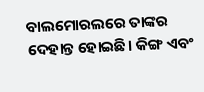ବାଲମୋରଲରେ ତାଙ୍କର ଦେହାନ୍ତ ହୋଇଛି। କିଙ୍ଗ ଏବଂ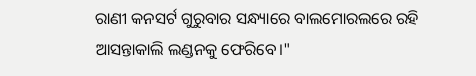ରାଣୀ କନସର୍ଟ ଗୁରୁବାର ସନ୍ଧ୍ୟାରେ ବାଲମୋରଲରେ ରହି ଆସନ୍ତାକାଲି ଲଣ୍ଡନକୁ ଫେରିବେ।"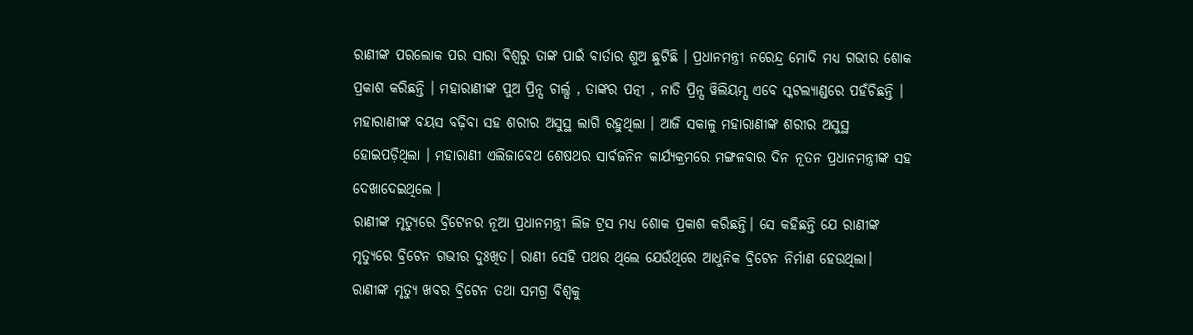ରାଣୀଙ୍କ ପରଲୋକ ପର ସାରା ବିଶ୍ବରୁ ତାଙ୍କ ପାଇଁ ବାର୍ତାର ଶୁଅ ଛୁଟିଛି । ପ୍ରଧାନମନ୍ତ୍ରୀ ନରେନ୍ଦ୍ର ମୋଦି ମଧ୍ୟ ଗଭୀର ଶୋକ ପ୍ରକାଶ କରିଛନ୍ତି । ମହାରାଣୀଙ୍କ ପୁଅ ପ୍ରିନ୍ସ ଚାର୍ଲ୍ସ , ତାଙ୍କର ପତ୍ନୀ , ନାତି ପ୍ରିନ୍ସ ୱିଲିୟମ୍ସ ଏବେ ସ୍କଟଲ୍ୟାଣ୍ଡରେ ପହଁଚିଛନ୍ତି । ମହାରାଣୀଙ୍କ ବୟସ ବଢ଼ିବା ସହ ଶରୀର ଅସୁସ୍ଥ ଲାଗି ରହୁଥିଲା । ଆଜି ସକାଳୁ ମହାରାଣୀଙ୍କ ଶରୀର ଅସୁସ୍ଥ ହୋଇପଡ଼ିଥିଲା । ମହାରାଣୀ ଏଲିଜାବେଥ ଶେଷଥର ସାର୍ବଜନିନ କାର୍ଯ୍ୟକ୍ରମରେ ମଙ୍ଗଳବାର ଦିନ ନୂତନ ପ୍ରଧାନମନ୍ତ୍ରୀଙ୍କ ସହ ଦେଖାଦେଇଥିଲେ ।
ରାଣୀଙ୍କ ମୃତ୍ୟୁରେ ବ୍ରିଟେନର ନୂଆ ପ୍ରଧାନମନ୍ତ୍ରୀ ଲିଜ ଟ୍ରସ ମଧ୍ୟ ଶୋକ ପ୍ରକାଶ କରିଛନ୍ତି। ସେ କହିଛନ୍ତି ଯେ ରାଣୀଙ୍କ ମୃତ୍ୟୁରେ ବ୍ରିଟେନ ଗଭୀର ଦୁଃଖିତ। ରାଣୀ ସେହି ପଥର ଥିଲେ ଯେଉଁଥିରେ ଆଧୁନିକ ବ୍ରିଟେନ ନିର୍ମାଣ ହେଉଥିଲା।
ରାଣୀଙ୍କ ମୃତ୍ୟୁ ଖବର ବ୍ରିଟେନ ତଥା ସମଗ୍ର ବିଶ୍ୱକୁ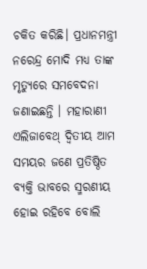ଚକିତ କରିଛି। ପ୍ରଧାନମନ୍ତ୍ରୀ ନରେନ୍ଦ୍ର ମୋଦି ମଧ୍ୟ ତାଙ୍କ ମୃତ୍ୟୁରେ ସମବେଦନା ଜଣାଇଛନ୍ତି । ମହାରାଣୀ ଏଲିଜାବେଥ୍ ଦ୍ୱିତୀୟ ଆମ ସମୟର ଜଣେ ପ୍ରତିଷ୍ଠିତ ବ୍ୟକ୍ତି ଭାବରେ ସ୍ମରଣୀୟ ହୋଇ ରହିବେ ବୋଲି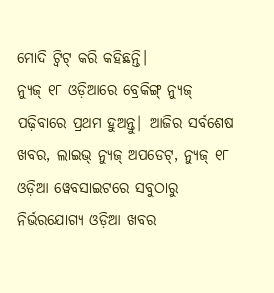ମୋଦି ଟ୍ୱିଟ୍ କରି କହିଛନ୍ତି।
ନ୍ୟୁଜ୍ ୧୮ ଓଡ଼ିଆରେ ବ୍ରେକିଙ୍ଗ୍ ନ୍ୟୁଜ୍ ପଢ଼ିବାରେ ପ୍ରଥମ ହୁଅନ୍ତୁ| ଆଜିର ସର୍ବଶେଷ ଖବର, ଲାଇଭ୍ ନ୍ୟୁଜ୍ ଅପଡେଟ୍, ନ୍ୟୁଜ୍ ୧୮ ଓଡ଼ିଆ ୱେବସାଇଟରେ ସବୁଠାରୁ ନିର୍ଭରଯୋଗ୍ୟ ଓଡ଼ିଆ ଖବର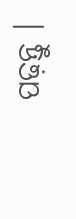ପଢ଼ନ୍ତୁ ।